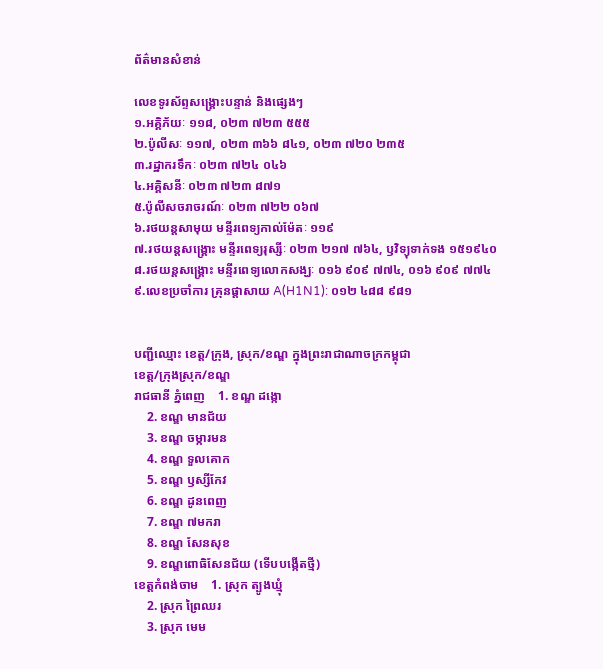ព័ត៌មានសំខាន់

លេខទូរស័ព្ទសង្គ្រោះបន្ទាន់ និងផ្សេងៗ
១.អគ្គិភ័យៈ ១១៨, ០២៣ ៧២៣ ៥៥៥
២.ប៉ូលីសៈ ១១៧, ០២៣ ៣៦៦ ៨៤១, ០២៣ ៧២០ ២៣៥
៣.រដ្ឋាករទឹកៈ ០២៣ ៧២៤ ០៤៦
៤.អគ្គិសនីៈ ០២៣ ៧២៣ ៨៧១
៥.ប៉ូលីសចរាចរណ៍ៈ ០២៣ ៧២២ ០៦៧
៦.រថយន្តសាមុយ មន្ទីរពេទ្យកាល់ម៉ែតៈ ១១៩
៧.រថយន្តសង្គ្រោះ មន្ទីរពេទ្យរុស្សីៈ ០២៣ ២១៧ ៧៦៤, ឫវិទ្យុទាក់ទង ១៥១៩៤០
៨.រថយន្តសង្គ្រោះ មន្ទីរពេទ្យលោកសង្ឃៈ ០១៦ ៩០៩ ៧៧៤, ០១៦ ៩០៩ ៧៧៤
៩.លេខប្រចាំការ គ្រុនផ្តាសាយ A(H1N1): ០១២ ៤៨៨ ៩៨១


បញ្ជីឈ្មោះ ខេត្ត/ក្រុង, ស្រុក/ខណ្ឌ ក្នុងព្រះរាជាណាចក្រកម្ពុជា
ខេត្ត/ក្រុងស្រុក/ខណ្ឌ
រាជធានី ភ្នំពេញ    1. ខណ្ឌ ដង្កោ
    2. ខណ្ឌ មានជ័យ
    3. ខណ្ឌ ចម្ការមន
    4. ខណ្ឌ ទួលគោក
    5. ខណ្ឌ ឫស្សីកែវ
    6. ខណ្ឌ ដូនពេញ
    7. ខណ្ឌ ៧មករា
    8. ខណ្ឌ សែនសុខ
    9. ខណ្ឌពោធិសែនជ័យ (ទើបបង្កើតថ្មី)
ខេត្តកំពង់ចាម    1. ស្រុក ត្បូងឃ្មុំ
    2. ស្រុក ព្រៃឈរ
    3. ស្រុក មេម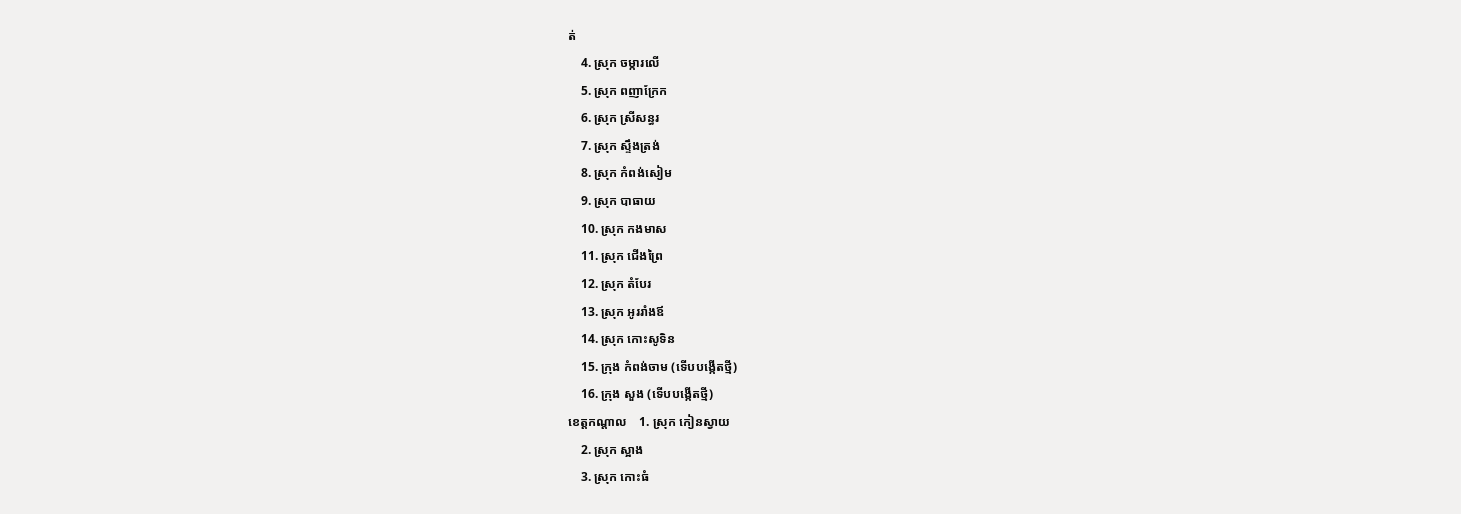ត់
    4. ស្រុក ចម្ការលើ
    5. ស្រុក ពញាក្រែក
    6. ស្រុក ស្រីសន្ធរ
    7. ស្រុក ស្ទឹងត្រង់
    8. ស្រុក កំពង់សៀម
    9. ស្រុក បាធាយ
    10. ស្រុក កងមាស
    11. ស្រុក ជើងព្រៃ
    12. ស្រុក តំបែរ
    13. ស្រុក អូររាំងឪ
    14. ស្រុក កោះសូទិន
    15. ក្រុង កំពង់ចាម (ទើបបង្កើតថ្មី)
    16. ក្រុង សួង (ទើបបង្កើតថ្មី)
ខេត្តកណ្តាល    1. ស្រុក កៀនស្វាយ
    2. ស្រុក ស្អាង
    3. ស្រុក កោះធំ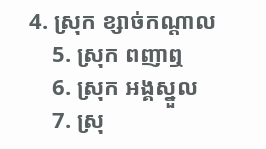4. ស្រុក ខ្សាច់កណ្ដាល
    5. ស្រុក ពញាឮ
    6. ស្រុក អង្គស្នួល
    7. ស្រុ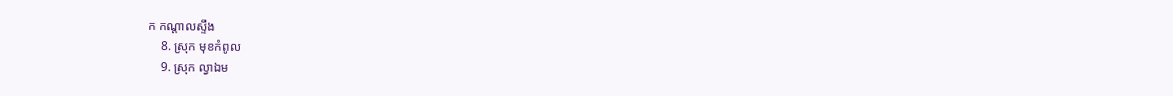ក កណ្ដាលស្ទឹង
    8. ស្រុក មុខកំពូល
    9. ស្រុក ល្វាឯម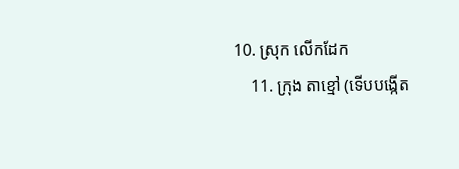10. ស្រុក លើកដែក
    11. ក្រុង តាខ្មៅ (ទើបបង្កើត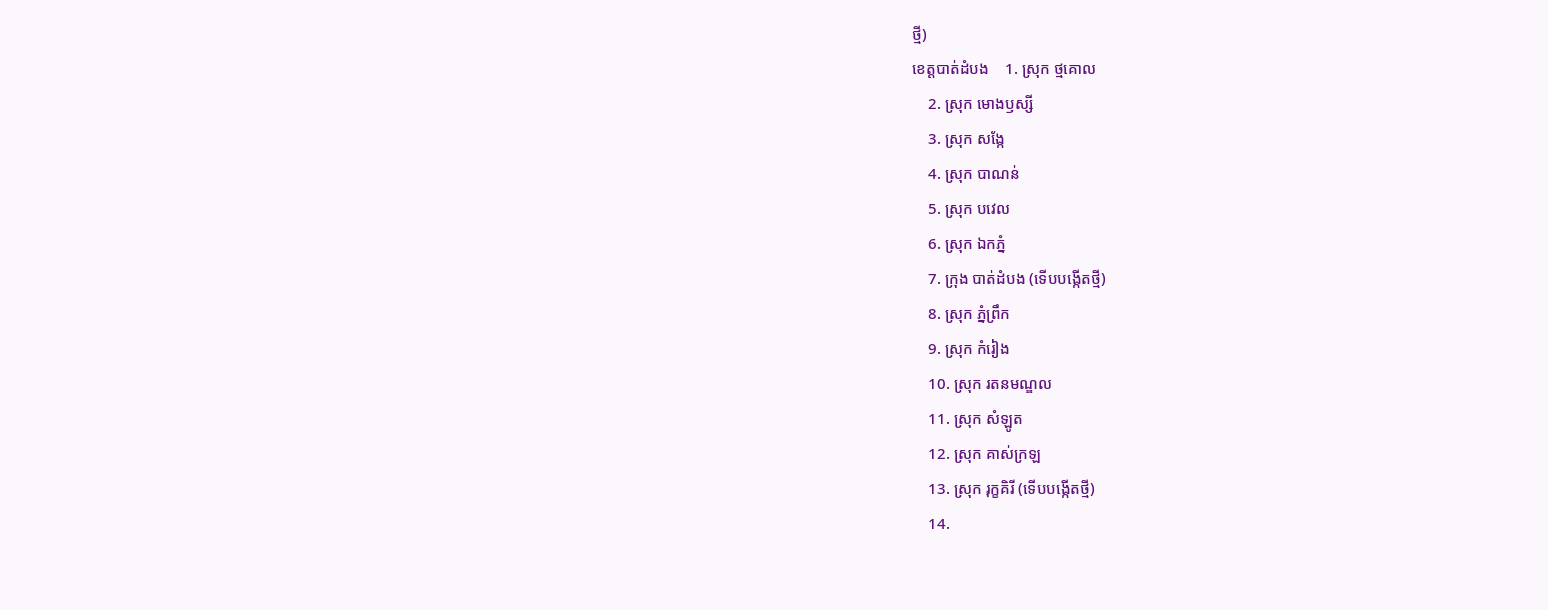ថ្មី)
ខេត្តបាត់ដំបង    1. ស្រុក ថ្មគោល
    2. ស្រុក មោងឫស្សី
    3. ស្រុក សង្កែ
    4. ស្រុក បាណន់
    5. ស្រុក បវេល
    6. ស្រុក ឯកភ្នំ
    7. ក្រុង បាត់ដំបង (ទើបបង្កើតថ្មី)
    8. ស្រុក ភ្នំព្រឹក
    9. ស្រុក កំរៀង
    10. ស្រុក រតនមណ្ឌល
    11. ស្រុក សំឡូត
    12. ស្រុក គាស់ក្រឡ
    13. ស្រុក រុក្ខគិរី (ទើបបង្កើតថ្មី)
    14.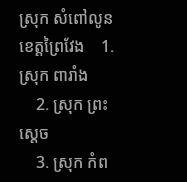ស្រុក សំពៅលូន
ខេត្តព្រៃវែង    1. ស្រុក ពារាំង
    2. ស្រុក ព្រះស្ដេច
    3. ស្រុក កំព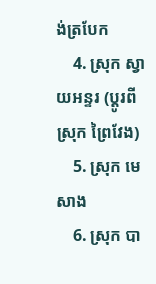ង់ត្របែក
    4. ស្រុក ស្វាយអន្ទរ (ប្ដូរពីស្រុក ព្រៃវែង)
    5. ស្រុក មេសាង
    6. ស្រុក បា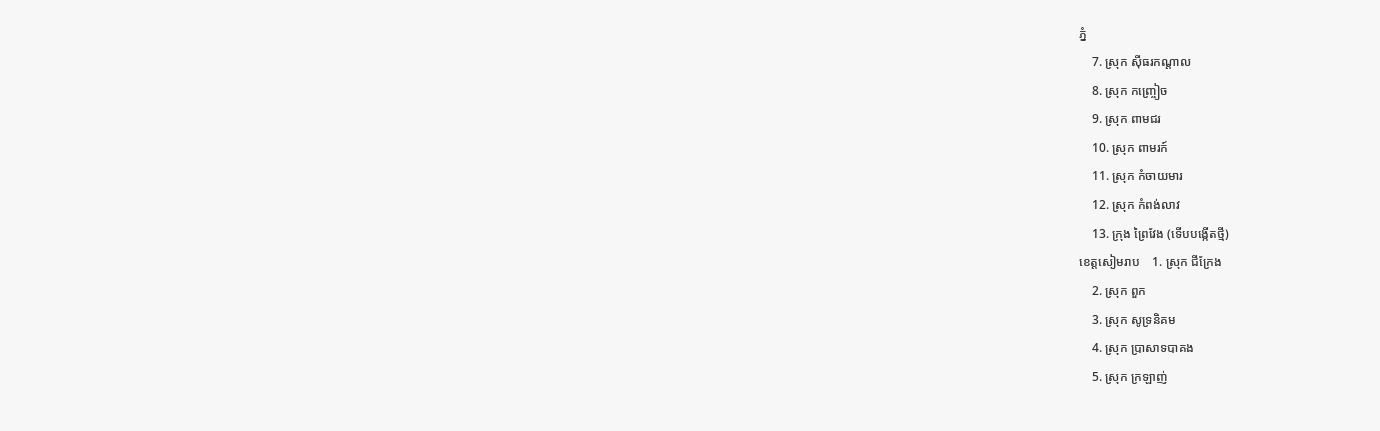ភ្នំ
    7. ស្រុក ស៊ីធរកណ្ដាល
    8. ស្រុក កញ្ច្រៀច
    9. ស្រុក ពាមជរ
    10. ស្រុក ពាមរក៍
    11. ស្រុក កំចាយមារ
    12. ស្រុក កំពង់លាវ
    13. ក្រុង ព្រៃវែង (ទើបបង្កើតថ្មី)
ខេត្តសៀមរាប    1. ស្រុក ជីក្រែង
    2. ស្រុក ពួក
    3. ស្រុក សូទ្រនិគម
    4. ស្រុក ប្រាសាទបាគង
    5. ស្រុក ក្រឡាញ់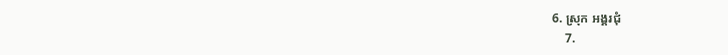6. ស្រុក អង្គរជុំ
    7.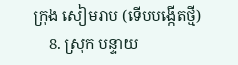ក្រុង សៀមរាប (ទើបបង្កើតថ្មី)
    8. ស្រុក បន្ទាយ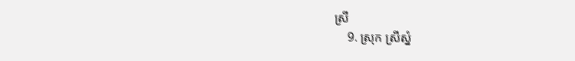ស្រី
    9. ស្រុក ស្រីស្នំ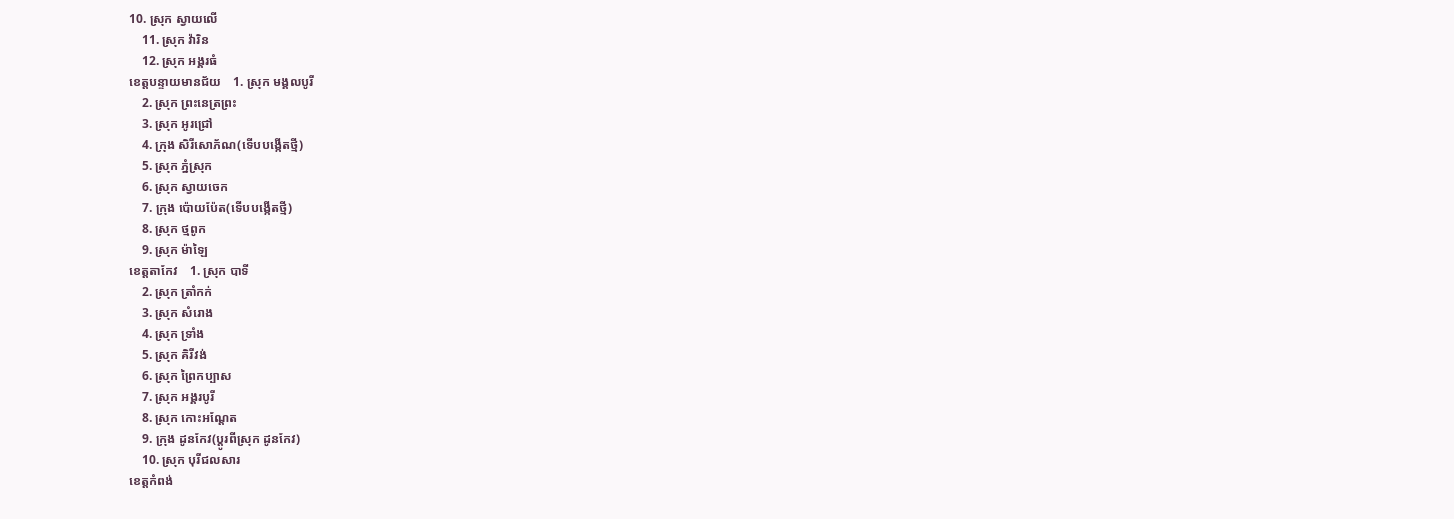10. ស្រុក ស្វាយលើ
    11. ស្រុក វ៉ារិន
    12. ស្រុក អង្គរធំ
ខេត្តបន្ទាយមានជ័យ    1. ស្រុក មង្គលបូរី
    2. ស្រុក ព្រះនេត្រព្រះ
    3. ស្រុក អូរជ្រៅ
    4. ក្រុង សិរីសោភ័ណ(ទើបបង្កើតថ្មី)
    5. ស្រុក ភ្នំស្រុក
    6. ស្រុក ស្វាយចេក
    7. ក្រុង ប៉ោយប៉ែត(ទើបបង្កើតថ្មី)
    8. ស្រុក ថ្មពូក
    9. ស្រុក ម៉ាឡៃ
ខេត្តតាកែវ    1. ស្រុក បាទី
    2. ស្រុក ត្រាំកក់
    3. ស្រុក សំរោង
    4. ស្រុក ទ្រាំង
    5. ស្រុក គិរីវង់
    6. ស្រុក ព្រៃកប្បាស
    7. ស្រុក អង្គរបូរី
    8. ស្រុក កោះអណ្ដែត
    9. ក្រុង ដូនកែវ(ប្ដូរពីស្រុក ដូនកែវ)
    10. ស្រុក បុរីជលសារ
ខេត្តកំពង់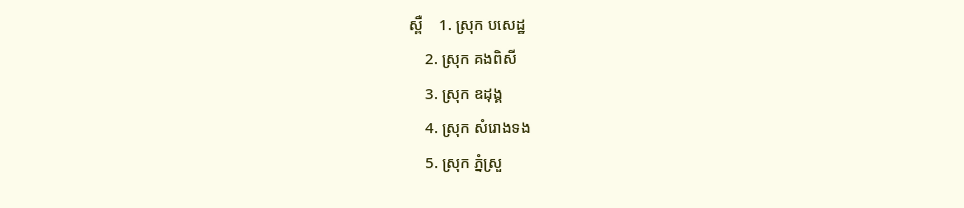ស្ពឺ    1. ស្រុក បសេដ្ឋ
    2. ស្រុក គងពិសី
    3. ស្រុក ឧដុង្គ
    4. ស្រុក សំរោងទង
    5. ស្រុក ភ្នំស្រួ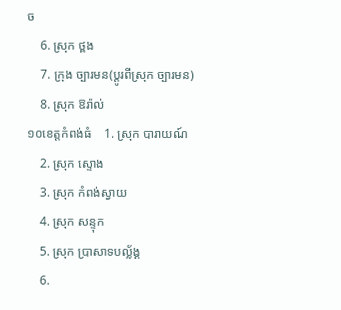ច
    6. ស្រុក ថ្ពង
    7. ក្រុង ច្បារមន(ប្ដូរពីស្រុក ច្បារមន)
    8. ស្រុក ឱរ៉ាល់
១០ខេត្តកំពង់ធំ    1. ស្រុក បារាយណ៍
    2. ស្រុក ស្ទោង
    3. ស្រុក កំពង់ស្វាយ
    4. ស្រុក សន្ទុក
    5. ស្រុក ប្រាសាទបល្ល័ង្គ
    6.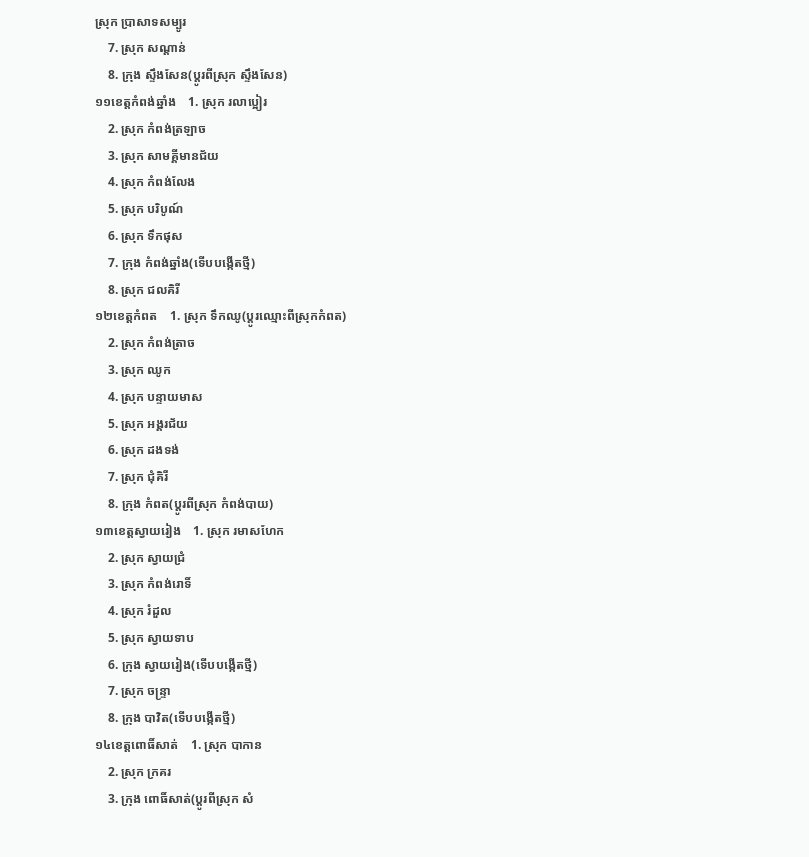ស្រុក ប្រាសាទសម្បូរ
    7. ស្រុក សណ្ដាន់
    8. ក្រុង ស្ទឹងសែន(ប្ដូរពីស្រុក ស្ទឹងសែន)
១១ខេត្តកំពង់ឆ្នាំង    1. ស្រុក រលាប្អៀរ
    2. ស្រុក កំពង់ត្រឡាច
    3. ស្រុក សាមគ្គីមានជ័យ
    4. ស្រុក កំពង់លែង
    5. ស្រុក បរិបូណ៍
    6. ស្រុក ទឹកផុស
    7. ក្រុង កំពង់ឆ្នាំង(ទើបបង្កើតថ្មី)
    8. ស្រុក ជលគិរី
១២ខេត្តកំពត    1. ស្រុក ទឹកឈូ(ប្ដូរឈ្មោះពីស្រុកកំពត)
    2. ស្រុក កំពង់ត្រាច
    3. ស្រុក ឈូក
    4. ស្រុក បន្ទាយមាស
    5. ស្រុក អង្គរជ័យ
    6. ស្រុក ដងទង់
    7. ស្រុក ជុំគិរី
    8. ក្រុង កំពត(ប្ដូរពីស្រុក កំពង់បាយ)
១៣ខេត្តស្វាយរៀង    1. ស្រុក រមាសហែក
    2. ស្រុក ស្វាយជ្រំ
    3. ស្រុក កំពង់រោទិ៍
    4. ស្រុក រំដួល
    5. ស្រុក ស្វាយទាប
    6. ក្រុង ស្វាយរៀង(ទើបបង្កើតថ្មី)
    7. ស្រុក ចន្ទ្រា
    8. ក្រុង បាវិត(ទើបបង្កើតថ្មី)
១៤ខេត្តពោធិ៍សាត់    1. ស្រុក បាកាន
    2. ស្រុក ក្រគរ
    3. ក្រុង ពោធិ៍សាត់(ប្ដូរពីស្រុក សំ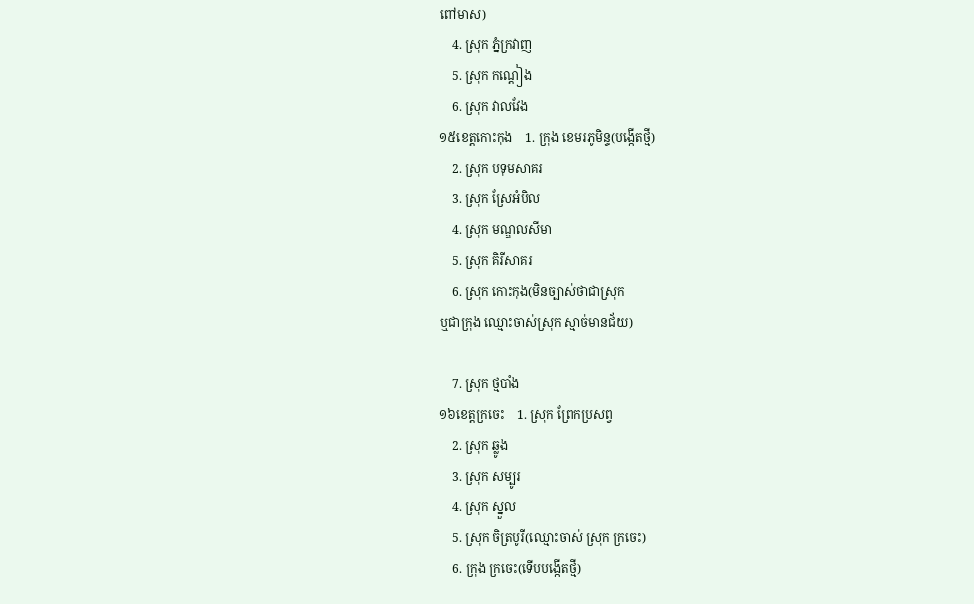ពៅមាស)
    4. ស្រុក ភ្នំក្រវាញ
    5. ស្រុក កណ្ដៀង
    6. ស្រុក វាលវែង
១៥ខេត្តកោះកុង    1. ក្រុង ខេមរភូមិន្ទ(បង្កើតថ្មី)
    2. ស្រុក បទុមសាគរ
    3. ស្រុក ស្រែអំបិល
    4. ស្រុក មណ្ឌលសីមា
    5. ស្រុក គិរីសាគរ
    6. ស្រុក កោះកុង(មិនច្បាស់ថាជាស្រុក
ឬជាក្រុង ឈ្មោះចាស់ស្រុក ស្មាច់មានជ័យ)

    7. ស្រុក ថ្មបាំង
១៦ខេត្តក្រចេះ    1. ស្រុក ព្រែកប្រសព្វ
    2. ស្រុក ឆ្លូង
    3. ស្រុក សម្បូរ
    4. ស្រុក ស្នួល
    5. ស្រុក ចិត្របូរី(ឈ្មោះចាស់ ស្រុក ក្រចេះ)
    6. ក្រុង ក្រចេះ(ទើបបង្កើតថ្មី)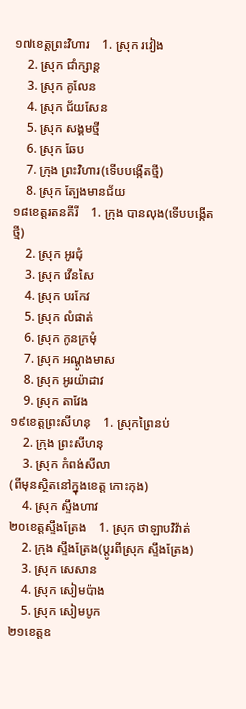១៧ខេត្តព្រះវិហារ    1. ស្រុក រវៀង
    2. ស្រុក ជាំក្សាន្ត
    3. ស្រុក គូលែន
    4. ស្រុក ជ័យសែន
    5. ស្រុក សង្គមថ្មី
    6. ស្រុក ឆែប
    7. ក្រុង ព្រះវិហារ(ទើបបង្កើតថ្មី)
    8. ស្រុក ត្បែងមានជ័យ
១៨ខេត្តរតនគីរី    1. ក្រុង បានលុង(ទើបបង្កើតថ្មី)
    2. ស្រុក អូរជុំ
    3. ស្រុក វើនសៃ
    4. ស្រុក បរកែវ
    5. ស្រុក លំផាត់
    6. ស្រុក កូនក្រមុំ
    7. ស្រុក អណ្ដូងមាស
    8. ស្រុក អូរយ៉ាដាវ
    9. ស្រុក តាវែង
១៩ខេត្តព្រះសីហនុ    1. ស្រុកព្រៃនប់
    2. ក្រុង ព្រះសីហនុ
    3. ស្រុក កំពង់សីលា
(ពីមុនស្ថិតនៅក្នុងខេត្ត កោះកុង)
    4. ស្រុក ស្ទឹងហាវ
២០ខេត្តស្ទឹងត្រែង    1. ស្រុក ថាឡាបវិវ៉ាត់
    2. ក្រុង ស្ទឹងត្រែង(ប្ដូរពីស្រុក ស្ទឹងត្រែង)
    3. ស្រុក សេសាន
    4. ស្រុក សៀមប៉ាង
    5. ស្រុក សៀមបូក
២១ខេត្តឧ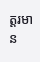ត្តរមាន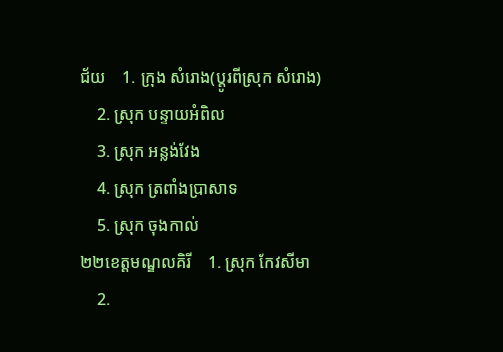ជ័យ    1. ក្រុង សំរោង(ប្ដូរពីស្រុក សំរោង)
    2. ស្រុក បន្ទាយអំពិល
    3. ស្រុក អន្លង់វែង
    4. ស្រុក ត្រពាំងប្រាសាទ
    5. ស្រុក ចុងកាល់
២២ខេត្តមណ្ឌលគិរី    1. ស្រុក កែវសីមា
    2.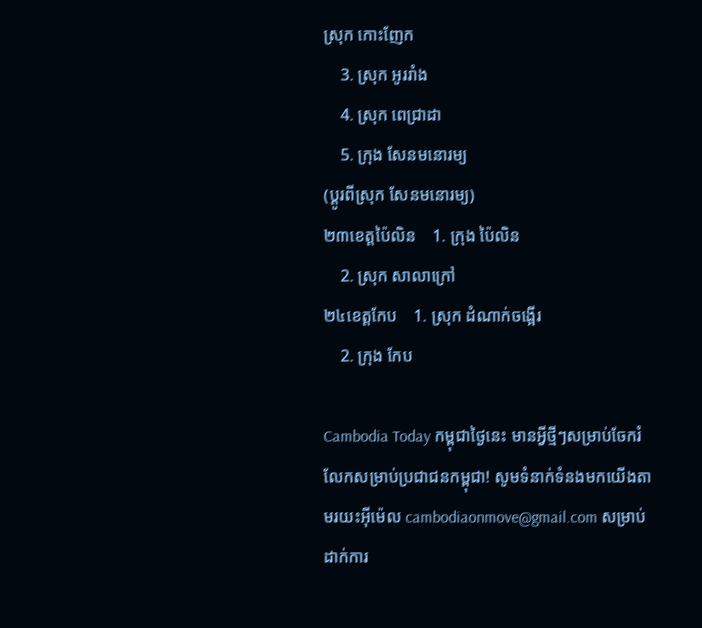ស្រុក កោះញែក
    3. ស្រុក អូររាំង
    4. ស្រុក ពេជ្រាដា
    5. ក្រុង សែនមនោរម្យ
(ប្ដូរពីស្រុក សែនមនោរម្យ)
២៣ខេត្តប៉ៃលិន    1. ក្រុង ប៉ៃលិន
    2. ស្រុក សាលាក្រៅ
២៤ខេត្តកែប    1. ស្រុក ដំណាក់ចង្អើរ
    2. ក្រុង កែប

Cambodia Today កម្ពុជាថ្ងៃនេះ មានអ្វីថ្មីៗសម្រាប់ចែករំលែកសម្រាប់ប្រជាជនកម្ពុជា! សូមទំនាក់ទំនងមកយើងតាមរយះអ៊ីម៉េល cambodiaonmove@gmail.com សម្រាប់ដាក់ការ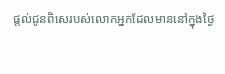ផ្តល់ជូនពិសេរបស់លោកអ្នកដែលមាននៅក្នុងថ្ងៃ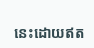នេះដោយឥត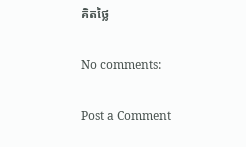គិតថ្លៃ

No comments:

Post a Comment